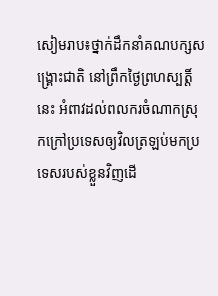សៀមរាប៖ថ្នាក់ដឹកនាំគណបក្សសង្គ្រោះជាតិ នៅព្រឹកថ្ងៃព្រហស្បត្ដិ៍នេះ អំពាវដល់ពលករចំណាកស្រុកក្រៅប្រទេសឲ្យវិលត្រឡប់មកប្រទេសរបស់ខ្លួនវិញដើ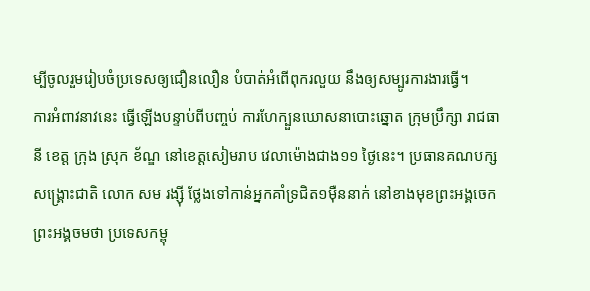ម្បីចូលរួមរៀបចំប្រទេសឲ្យជឿនលឿន បំបាត់អំពើពុករលួយ នឹងឲ្យសម្បូរការងារធ្វើ។
ការអំពាវនាវនេះ ធ្វើឡើងបន្ទាប់ពីបញ្ចប់ ការហែក្បួនឃោសនាបោះឆ្នោត ក្រុមប្រឹក្សា រាជធានី ខេត្ដ ក្រុង ស្រុក ខ័ណ្ឌ នៅខេត្ដសៀមរាប វេលាម៉ោងជាង១១ ថ្ងៃនេះ។ ប្រធានគណបក្សសង្គ្រោះជាតិ លោក សម រង្ស៊ី ថ្លែងទៅកាន់អ្នកគាំទ្រជិត១ម៉ឺននាក់ នៅខាងមុខព្រះអង្គចេក ព្រះអង្គចមថា ប្រទេសកម្ពុ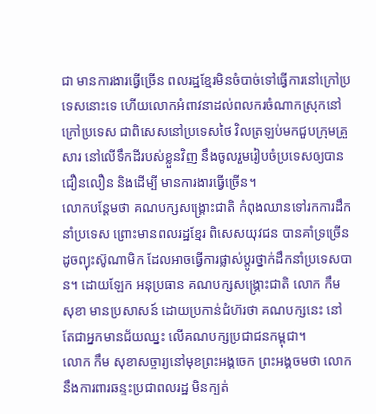ជា មានការងារធ្វើច្រើន ពលរដ្ឋខ្មែរមិនចំបាច់ទៅធ្វើការនៅក្រៅប្រទេសនោះទេ ហើយលោកអំពាវនាដល់ពលករចំណាកស្រុកនៅក្រៅប្រទេស ជាពិសេសនៅប្រទេសថៃ វិលត្រឡប់មកជួបក្រុមគ្រួសារ នៅលើទឹកដីរបស់ខ្លួនវិញ នឹងចូលរួមរៀបចំប្រទេសឲ្យបានជឿនលឿន និងដើម្បី មានការងារធ្វើច្រើន។
លោកបន្ដែមថា គណបក្សសង្គ្រោះជាតិ កំពុងឈានទៅរកការដឹកនាំប្រទេស ព្រោះមានពលរដ្ឋខ្មែរ ពិសេសយុវជន បានគាំទ្រច្រើនដូចព្យុះស៊ូណាមិក ដែលអាចធ្វើការផ្លាស់ប្ដូរថ្នាក់ដឹកនាំប្រទេសបាន។ ដោយឡែក អនុប្រធាន គណបក្សសង្គ្រោះជាតិ លោក កឹម សុខា មានប្រសាសន៍ ដោយប្រកាន់ជំហ៊រថា គណបក្សនេះ នៅតែជាអ្នកមានជ័យឈ្នះ លើគណបក្សប្រជាជនកម្ពុជា។
លោក កឹម សុខាសច្ចារ្យនៅមុខព្រះអង្គចេក ព្រះអង្គចមថា លោកនឹងការពារឆន្ទះប្រជាពលរដ្ឋ មិនក្បត់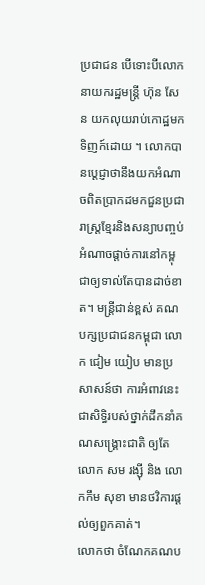ប្រជាជន បើទោះបីលោកនាយករដ្ឋមន្ដ្រី ហ៊ុន សែន យកលុយរាប់កោដ្ឋមកទិញក៍ដោយ ។ លោកបានប្ដេជ្ញាថានឹងយកអំណាចពិតប្រាកដមកជួនប្រជារាស្ដ្រខ្មែរនិងសន្យាបញ្ចប់អំណាចផ្ដាច់ការនៅកម្ពុជាឲ្យទាល់តែបានដាច់ខាត។ មន្ដ្រីជាន់ខ្ពស់ គណបក្សប្រជាជនកម្ពុជា លោក ជៀម យៀប មានប្រសាសន៍ថា ការអំពាវនេះ ជាសិទ្ធិរបស់ថ្នាក់ដឹកនាំគណសង្គ្រោះជាតិ ឲ្យតែលោក សម រង្ស៊ី និង លោកកឹម សុខា មានថវិការផ្ដល់ឲ្យពួកគាត់។
លោកថា ចំណែកគណប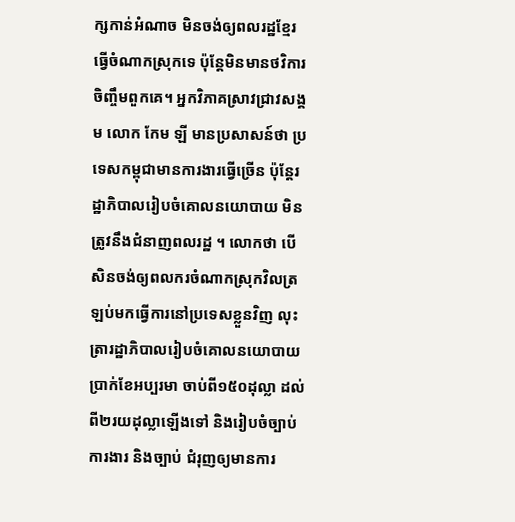ក្សកាន់អំណាច មិនចង់ឲ្យពលរដ្ឋខ្មែរធ្វើចំណាកស្រុកទេ ប៉ុន្ដែមិនមានថវិការចិញ្ចឹមពួកគេ។ អ្នកវិភាគស្រាវជ្រាវសង្គម លោក កែម ឡី មានប្រសាសន៍ថា ប្រទេសកម្ពុជាមានការងារធ្វើច្រើន ប៉ុន្ដែរដ្ឋាភិបាលរៀបចំគោលនយោបាយ មិនត្រូវនឹងជំនាញពលរដ្ឋ ។ លោកថា បើសិនចង់ឲ្យពលករចំណាកស្រុកវិលត្រឡប់មកធ្វើការនៅប្រទេសខ្លួនវិញ លុះត្រារដ្ឋាភិបាលរៀបចំគោលនយោបាយ ប្រាក់ខែអប្បរមា ចាប់ពី១៥០ដុល្លា ដល់ពី២រយដុល្លាឡើងទៅ និងរៀបចំច្បាប់ការងារ និងច្បាប់ ជំរុញឲ្យមានការ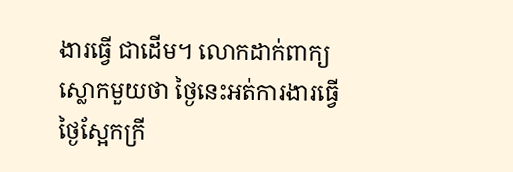ងារធ្វើ ជាដើម។ លោកដាក់ពាក្យស្លោកមួយថា ថ្ងៃនេះអត់ការងារធ្វើ ថ្ងៃស្អែកក្រី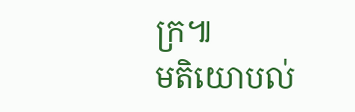ក្រ៕
មតិយោបល់